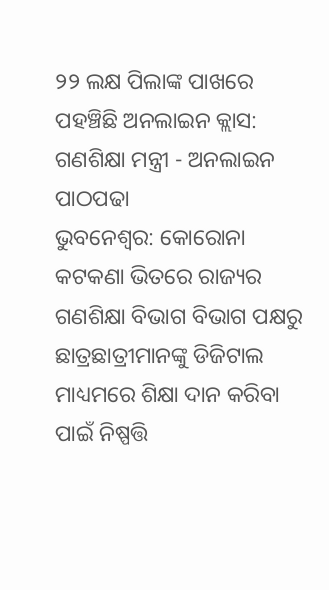୨୨ ଲକ୍ଷ ପିଲାଙ୍କ ପାଖରେ ପହଞ୍ଚିଛି ଅନଲାଇନ କ୍ଲାସ: ଗଣଶିକ୍ଷା ମନ୍ତ୍ରୀ - ଅନଲାଇନ ପାଠପଢା
ଭୁବନେଶ୍ବର: କୋରୋନା କଟକଣା ଭିତରେ ରାଜ୍ୟର ଗଣଶିକ୍ଷା ବିଭାଗ ବିଭାଗ ପକ୍ଷରୁ ଛାତ୍ରଛାତ୍ରୀମାନଙ୍କୁ ଡିଜିଟାଲ ମାଧ୍ୟମରେ ଶିକ୍ଷା ଦାନ କରିବା ପାଇଁ ନିଷ୍ପତ୍ତି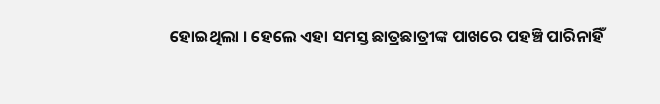ହୋଇଥିଲା । ହେଲେ ଏହା ସମସ୍ତ ଛାତ୍ରଛାତ୍ରୀଙ୍କ ପାଖରେ ପହଞ୍ଚି ପାରିନାହିଁ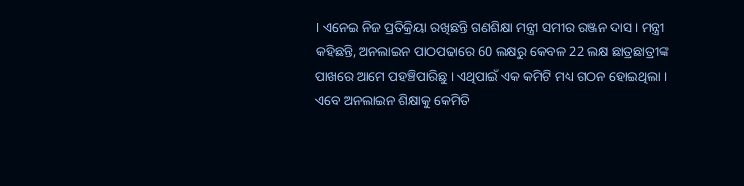। ଏନେଇ ନିଜ ପ୍ରତିକ୍ରିୟା ରଖିଛନ୍ତି ଗଣଶିକ୍ଷା ମନ୍ତ୍ରୀ ସମୀର ରଞ୍ଜନ ଦାସ । ମନ୍ତ୍ରୀ କହିଛନ୍ତି, ଅନଲାଇନ ପାଠପଢାରେ 60 ଲକ୍ଷରୁ କେବଳ 22 ଲକ୍ଷ ଛାତ୍ରଛାତ୍ରୀଙ୍କ ପାଖରେ ଆମେ ପହଞ୍ଚିପାରିଛୁ । ଏଥିପାଇଁ ଏକ କମିଟି ମଧ୍ୟ ଗଠନ ହୋଇଥିଲା । ଏବେ ଅନଲାଇନ ଶିକ୍ଷାକୁ କେମିତି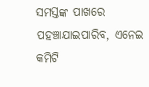ସମସ୍ତଙ୍କ ପାଖରେ ପହଞ୍ଚାଯାଇପାରିବ, ଏନେଇ କମିଟି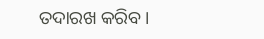ତଦାରଖ କରିବ ।